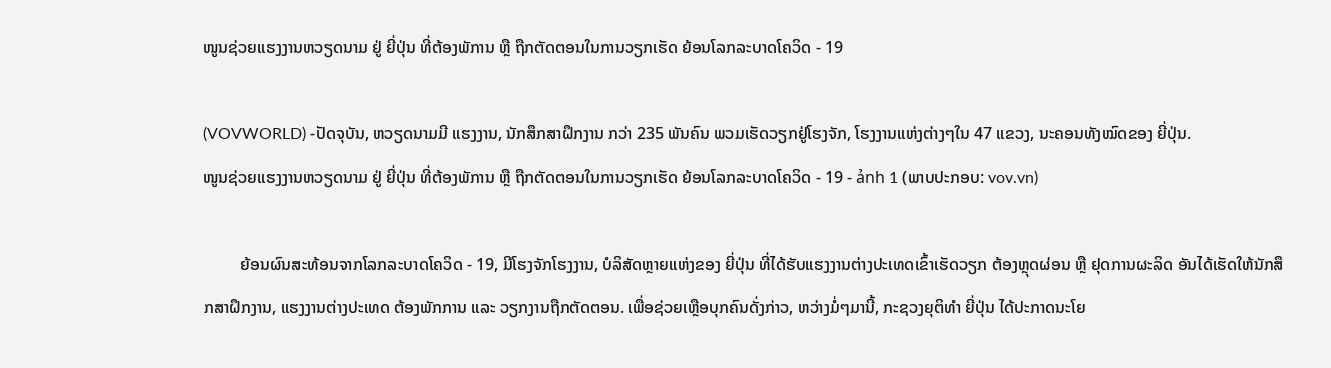ໜູນຊ່ວຍແຮງງານຫວຽດນາມ ຢູ່ ຍີ່ປຸ່ນ ທີ່ຕ້ອງພັການ ຫຼື ຖືກຕັດຕອນໃນການວຽກເຮັດ ຍ້ອນໂລກລະບາດໂຄວິດ - 19

(VOVWORLD) -ປັດຈຸບັນ, ຫວຽດນາມມີ ແຮງງານ, ນັກສຶກສາຝຶກງານ ກວ່າ 235 ພັນຄົນ ພວມເຮັດວຽກຢູ່ໂຮງຈັກ, ໂຮງງານແຫ່ງຕ່າງໆໃນ 47 ແຂວງ, ນະຄອນທັງໝົດຂອງ ຍີ່ປຸ່ນ.
ໜູນຊ່ວຍແຮງງານຫວຽດນາມ ຢູ່ ຍີ່ປຸ່ນ ທີ່ຕ້ອງພັການ ຫຼື ຖືກຕັດຕອນໃນການວຽກເຮັດ ຍ້ອນໂລກລະບາດໂຄວິດ - 19 - ảnh 1 (ພາບປະກອບ: vov.vn)

         ຍ້ອນຜົນສະທ້ອນຈາກໂລກລະບາດໂຄວິດ - 19, ມີໂຮງຈັກໂຮງງານ, ບໍລິສັດຫຼາຍແຫ່ງຂອງ ຍີ່ປຸ່ນ ທີ່ໄດ້ຮັບແຮງງານຕ່າງປະເທດເຂົ້າເຮັດວຽກ ຕ້ອງຫຼຸດຜ່ອນ ຫຼື ຢຸດການຜະລິດ ອັນໄດ້ເຮັດໃຫ້ນັກສຶກສາຝຶກງານ, ແຮງງານຕ່າງປະເທດ ຕ້ອງພັກການ ແລະ ວຽກງານຖືກຕັດຕອນ. ເພື່ອຊ່ວຍເຫຼືອບຸກຄົນດັ່ງກ່າວ, ຫວ່າງມໍ່ໆມານີ້, ກະຊວງຍຸຕິທໍາ ຍີ່ປຸ່ນ ໄດ້ປະກາດນະໂຍ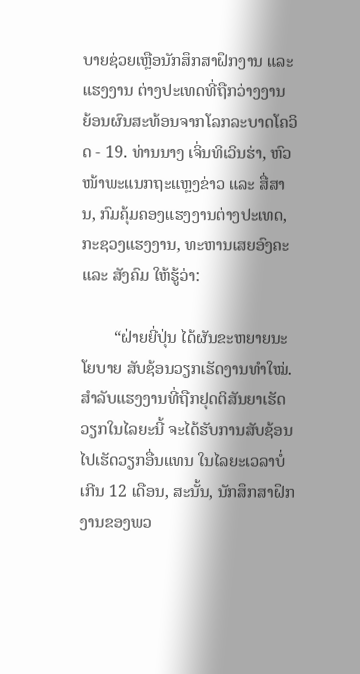ບາຍຊ່ວຍເຫຼືອນັກສຶກສາຝຶກງານ ແລະ ແຮງງານ ຕ່າງປະເທດທີ່ຖືກວ່າງງານ ຍ້ອນຜົນສະທ້ອນຈາກໂລກລະບາດໂຄວິດ - 19. ທ່ານນາງ ເຈິ່ນທິເວິນຮ່າ, ຫົວໜ້າພະແນກຖະແຫຼງຂ່າວ ແລະ ສື່ສານ, ກົມຄຸ້ມຄອງແຮງງານຕ່າງປະເທດ, ກະຊວງແຮງງານ, ທະຫານເສຍອົງຄະ ແລະ ສັງຄົມ ໃຫ້ຮູ້ວ່າ:

        “ຝ່າຍຍີ່ປຸ່ນ ໄດ້ຜັນຂະຫຍາຍນະໂຍບາຍ ສັບຊ້ອນວຽກເຮັດງານທໍາໃໝ່. ສໍາລັບແຮງງານທີ່ຖືກຢຸດຕິສັນຍາເຮັດວຽກໃນໄລຍະນີ້ ຈະໄດ້ຮັບການສັບຊ້ອນໄປເຮັດວຽກອື່ນແທນ ໃນໄລຍະເວລາບໍ່ເກີນ 12 ເດືອນ, ສະນັ້ນ, ນັກສຶກສາຝຶກງານຂອງພວ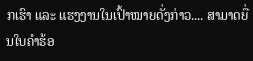ກເຮົາ ແລະ ແຮງງານໃນເປົ້າໝາຍດັ່ງກ່າວ.... ສາມາດຍື່ນໃບຄໍາຮ້ອ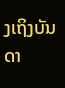ງເຖິງບັນດາ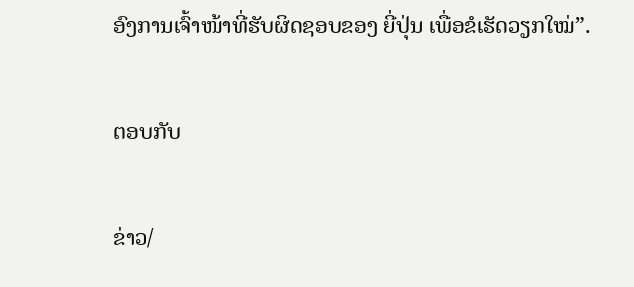ອົງການເຈົ້າໜ້າທີ່ຮັບຜິດຊອບຂອງ ຍີ່ປຸ່ນ ເພື່ອຂໍເຮັດວຽກໃໝ່”.

ຕອບກັບ

ຂ່າວ/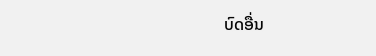ບົດອື່ນ